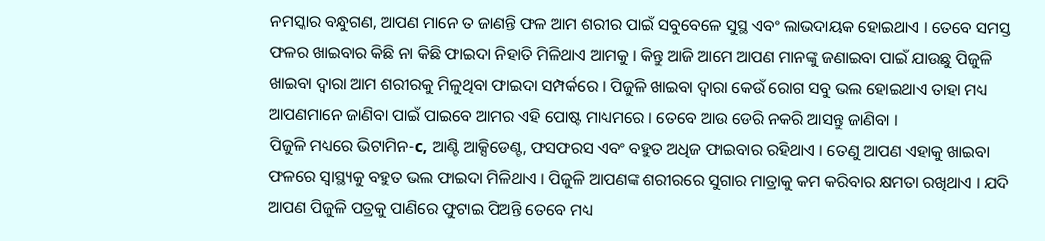ନମସ୍କାର ବନ୍ଧୁଗଣ, ଆପଣ ମାନେ ତ ଜାଣନ୍ତି ଫଳ ଆମ ଶରୀର ପାଇଁ ସବୁବେଳେ ସୁସ୍ଥ ଏବଂ ଲାଭଦାୟକ ହୋଇଥାଏ । ତେବେ ସମସ୍ତ ଫଳର ଖାଇବାର କିଛି ନା କିଛି ଫାଇଦା ନିହାତି ମିଳିଥାଏ ଆମକୁ । କିନ୍ତୁ ଆଜି ଆମେ ଆପଣ ମାନଙ୍କୁ ଜଣାଇବା ପାଇଁ ଯାଉଛୁ ପିଜୁଳି ଖାଇବା ଦ୍ଵାରା ଆମ ଶରୀରକୁ ମିଳୁଥିବା ଫାଇଦା ସମ୍ପର୍କରେ । ପିଜୁଳି ଖାଇବା ଦ୍ଵାରା କେଉଁ ରୋଗ ସବୁ ଭଲ ହୋଇଥାଏ ତାହା ମଧ୍ୟ ଆପଣମାନେ ଜାଣିବା ପାଇଁ ପାଇବେ ଆମର ଏହି ପୋଷ୍ଟ ମାଧ୍ୟମରେ । ତେବେ ଆଉ ଡେରି ନକରି ଆସନ୍ତୁ ଜାଣିବା ।
ପିଜୁଳି ମଧ୍ୟରେ ଭିଟାମିନ-c, ଆଣ୍ଟି ଆକ୍ସିଡେଣ୍ଟ, ଫସଫରସ ଏବଂ ବହୁତ ଅଧିଜ ଫାଇବାର ରହିଥାଏ । ତେଣୁ ଆପଣ ଏହାକୁ ଖାଇବା ଫଳରେ ସ୍ୱାସ୍ଥ୍ୟକୁ ବହୁତ ଭଲ ଫାଇଦା ମିଳିଥାଏ । ପିଜୁଳି ଆପଣଙ୍କ ଶରୀରରେ ସୁଗାର ମାତ୍ରାକୁ କମ କରିବାର କ୍ଷମତା ରଖିଥାଏ । ଯଦି ଆପଣ ପିଜୁଳି ପତ୍ରକୁ ପାଣିରେ ଫୁଟାଇ ପିଅନ୍ତି ତେବେ ମଧ୍ୟ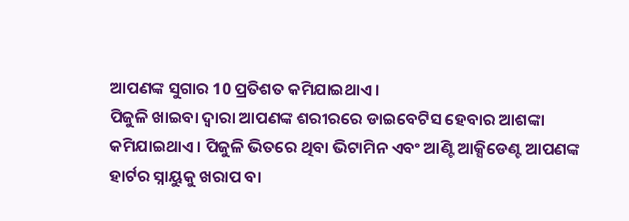ଆପଣଙ୍କ ସୁଗାର 10 ପ୍ରତିଶତ କମିଯାଇଥାଏ ।
ପିଜୁଳି ଖାଇବା ଦ୍ଵାରା ଆପଣଙ୍କ ଶରୀରରେ ଡାଇବେଟିସ ହେବାର ଆଶଙ୍କା କମିଯାଇଥାଏ । ପିଜୁଳି ଭିତରେ ଥିବା ଭିଟାମିନ ଏବଂ ଆଣ୍ଟି ଆକ୍ସିଡେଣ୍ଟ ଆପଣଙ୍କ ହାର୍ଟର ସ୍ନାୟୁକୁ ଖରାପ ବା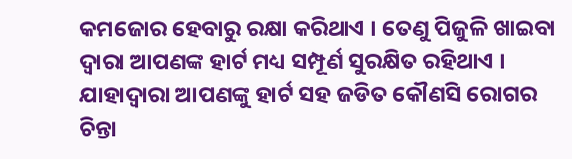କମଜୋର ହେବାରୁ ରକ୍ଷା କରିଥାଏ । ତେଣୁ ପିଜୁଳି ଖାଇବା ଦ୍ଵାରା ଆପଣଙ୍କ ହାର୍ଟ ମଧ୍ୟ ସମ୍ପୂର୍ଣ ସୁରକ୍ଷିତ ରହିଥାଏ । ଯାହାଦ୍ୱାରା ଆପଣଙ୍କୁ ହାର୍ଟ ସହ ଜଡିତ କୌଣସି ରୋଗର ଚିନ୍ତା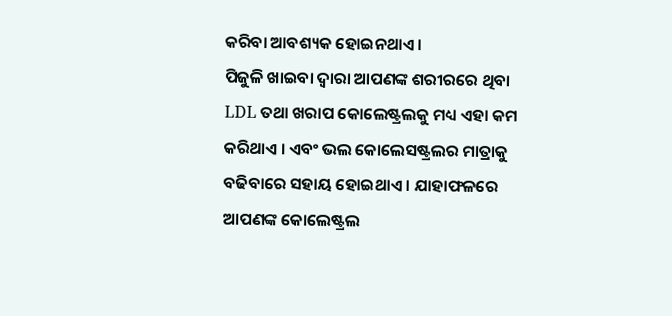କରିବା ଆବଶ୍ୟକ ହୋଇନଥାଏ ।
ପିଜୁଳି ଖାଇବା ଦ୍ଵାରା ଆପଣଙ୍କ ଶରୀରରେ ଥିବା LDL ତଥା ଖରାପ କୋଲେଷ୍ଟ୍ରଲକୁ ମଧ୍ୟ ଏହା କମ କରିଥାଏ । ଏବଂ ଭଲ କୋଲେସଷ୍ଟ୍ରଲର ମାତ୍ରାକୁ ବଢିବାରେ ସହାୟ ହୋଇଥାଏ । ଯାହାଫଳରେ ଆପଣଙ୍କ କୋଲେଷ୍ଟ୍ରଲ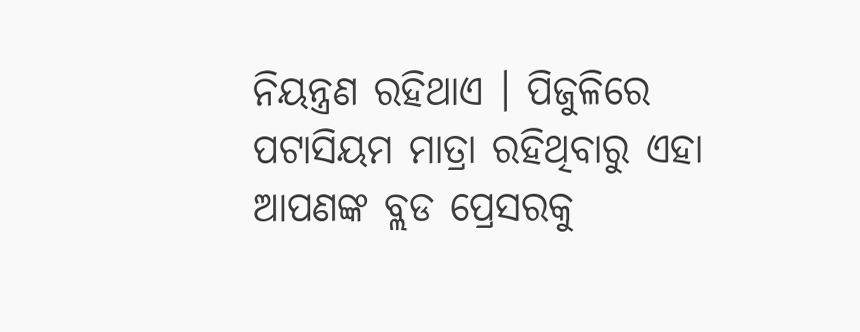ନିୟନ୍ତ୍ରଣ ରହିଥାଏ । ପିଜୁଳିରେ ପଟାସିୟମ ମାତ୍ରା ରହିଥିବାରୁ ଏହା ଆପଣଙ୍କ ବ୍ଲଡ ପ୍ରେସରକୁ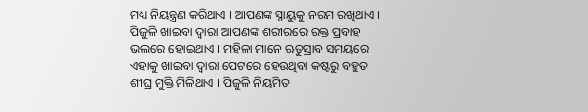ମଧ୍ୟ ନିୟନ୍ତ୍ରଣ କରିଥାଏ । ଆପଣଙ୍କ ସ୍ନାୟୁକୁ ନରମ ରଖିଥାଏ ।
ପିଜୁଳି ଖାଇବା ଦ୍ଵାରା ଆପଣଙ୍କ ଶରୀରରେ ରକ୍ତ ପ୍ରବାହ ଭଲରେ ହୋଇଥାଏ । ମହିଳା ମାନେ ଋତୁସ୍ରାବ ସମୟରେ ଏହାକୁ ଖାଇବା ଦ୍ଵାରା ପେଟରେ ହେଉଥିବା କଷ୍ଟରୁ ବହୁତ ଶୀଘ୍ର ମୁକ୍ତି ମିଳିଥାଏ । ପିଜୁଳି ନିୟମିତ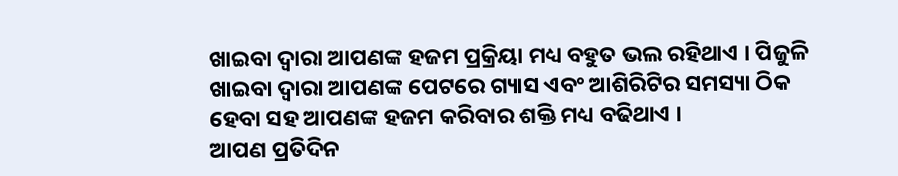ଖାଇବା ଦ୍ଵାରା ଆପଣଙ୍କ ହଜମ ପ୍ରକ୍ରିୟା ମଧ୍ୟ ବହୁତ ଭଲ ରହିଥାଏ । ପିଜୁଳି ଖାଇବା ଦ୍ଵାରା ଆପଣଙ୍କ ପେଟରେ ଗ୍ୟାସ ଏବଂ ଆଶିରିଟିର ସମସ୍ୟା ଠିକ ହେବା ସହ ଆପଣଙ୍କ ହଜମ କରିବାର ଶକ୍ତି ମଧ୍ୟ ବଢିଥାଏ ।
ଆପଣ ପ୍ରତିଦିନ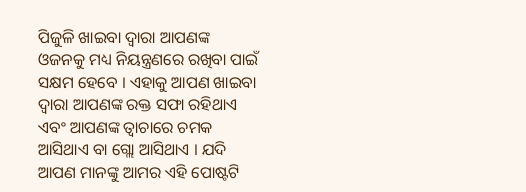ପିଜୁଳି ଖାଇବା ଦ୍ଵାରା ଆପଣଙ୍କ ଓଜନକୁ ମଧ୍ୟ ନିୟନ୍ତ୍ରଣରେ ରଖିବା ପାଇଁ ସକ୍ଷମ ହେବେ । ଏହାକୁ ଆପଣ ଖାଇବା ଦ୍ଵାରା ଆପଣଙ୍କ ରକ୍ତ ସଫା ରହିଥାଏ ଏବଂ ଆପଣଙ୍କ ତ୍ଵାଚାରେ ଚମକ ଆସିଥାଏ ବା ଗ୍ଲୋ ଆସିଥାଏ । ଯଦି ଆପଣ ମାନଙ୍କୁ ଆମର ଏହି ପୋଷ୍ଟଟି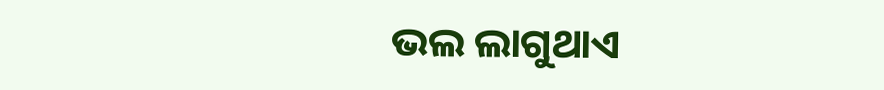ଭଲ ଲାଗୁଥାଏ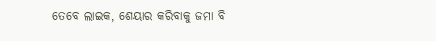ତେବେ ଲାଇକ, ଶେୟାର କରିବାକୁ ଜମା ବି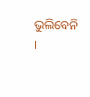ଭୁଲିବେନି ।